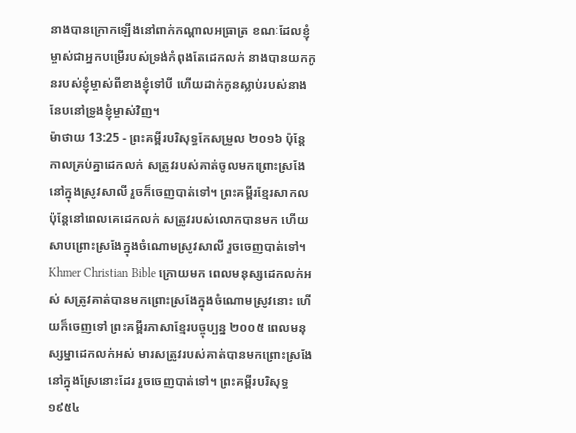នាងបានក្រោកឡើងនៅពាក់កណ្ដាលអធ្រាត្រ ខណៈដែលខ្ញុំម្ចាស់ជាអ្នកបម្រើរបស់ទ្រង់កំពុងតែដេកលក់ នាងបានយកកូនរបស់ខ្ញុំម្ចាស់ពីខាងខ្ញុំទៅបី ហើយដាក់កូនស្លាប់របស់នាងនែបនៅទ្រូងខ្ញុំម្ចាស់វិញ។
ម៉ាថាយ 13:25 - ព្រះគម្ពីរបរិសុទ្ធកែសម្រួល ២០១៦ ប៉ុន្តែ កាលគ្រប់គ្នាដេកលក់ សត្រូវរបស់គាត់ចូលមកព្រោះស្រងែនៅក្នុងស្រូវសាលី រួចក៏ចេញបាត់ទៅ។ ព្រះគម្ពីរខ្មែរសាកល ប៉ុន្តែនៅពេលគេដេកលក់ សត្រូវរបស់លោកបានមក ហើយសាបព្រោះស្រងែក្នុងចំណោមស្រូវសាលី រួចចេញបាត់ទៅ។ Khmer Christian Bible ក្រោយមក ពេលមនុស្សដេកលក់អស់ សត្រូវគាត់បានមកព្រោះស្រងែក្នុងចំណោមស្រូវនោះ ហើយក៏ចេញទៅ ព្រះគម្ពីរភាសាខ្មែរបច្ចុប្បន្ន ២០០៥ ពេលមនុស្សម្នាដេកលក់អស់ មារសត្រូវរបស់គាត់បានមកព្រោះស្រងែនៅក្នុងស្រែនោះដែរ រួចចេញបាត់ទៅ។ ព្រះគម្ពីរបរិសុទ្ធ ១៩៥៤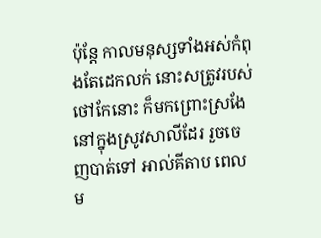ប៉ុន្តែ កាលមនុស្សទាំងអស់កំពុងតែដេកលក់ នោះសត្រូវរបស់ថៅកែនោះ ក៏មកព្រោះស្រងែនៅក្នុងស្រូវសាលីដែរ រួចចេញបាត់ទៅ អាល់គីតាប ពេលម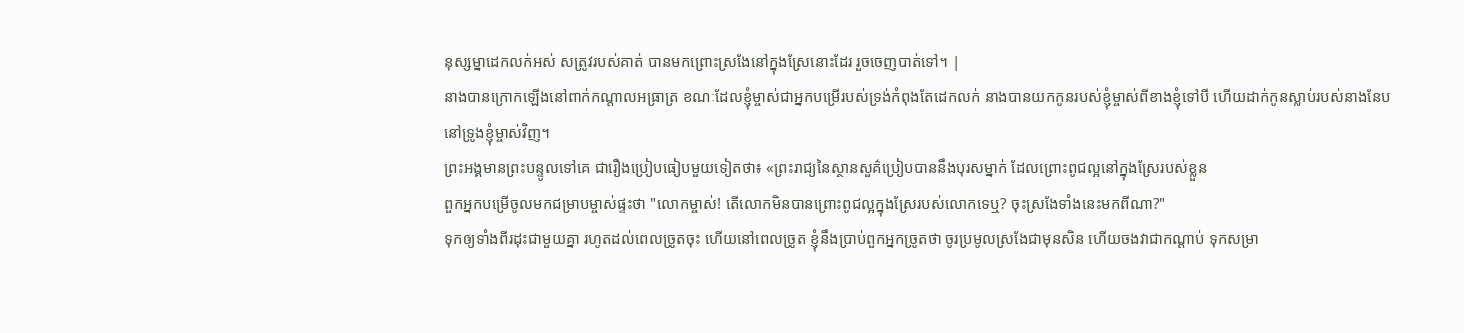នុស្សម្នាដេកលក់អស់ សត្រូវរបស់គាត់ បានមកព្រោះស្រងែនៅក្នុងស្រែនោះដែរ រួចចេញបាត់ទៅ។ |
នាងបានក្រោកឡើងនៅពាក់កណ្ដាលអធ្រាត្រ ខណៈដែលខ្ញុំម្ចាស់ជាអ្នកបម្រើរបស់ទ្រង់កំពុងតែដេកលក់ នាងបានយកកូនរបស់ខ្ញុំម្ចាស់ពីខាងខ្ញុំទៅបី ហើយដាក់កូនស្លាប់របស់នាងនែបនៅទ្រូងខ្ញុំម្ចាស់វិញ។
ព្រះអង្គមានព្រះបន្ទូលទៅគេ ជារឿងប្រៀបធៀបមួយទៀតថា៖ «ព្រះរាជ្យនៃស្ថានសួគ៌ប្រៀបបាននឹងបុរសម្នាក់ ដែលព្រោះពូជល្អនៅក្នុងស្រែរបស់ខ្លួន
ពួកអ្នកបម្រើចូលមកជម្រាបម្ចាស់ផ្ទះថា "លោកម្ចាស់! តើលោកមិនបានព្រោះពូជល្អក្នុងស្រែរបស់លោកទេឬ? ចុះស្រងែទាំងនេះមកពីណា?"
ទុកឲ្យទាំងពីរដុះជាមួយគ្នា រហូតដល់ពេលច្រូតចុះ ហើយនៅពេលច្រូត ខ្ញុំនឹងប្រាប់ពួកអ្នកច្រូតថា ចូរប្រមូលស្រងែជាមុនសិន ហើយចងវាជាកណ្តាប់ ទុកសម្រា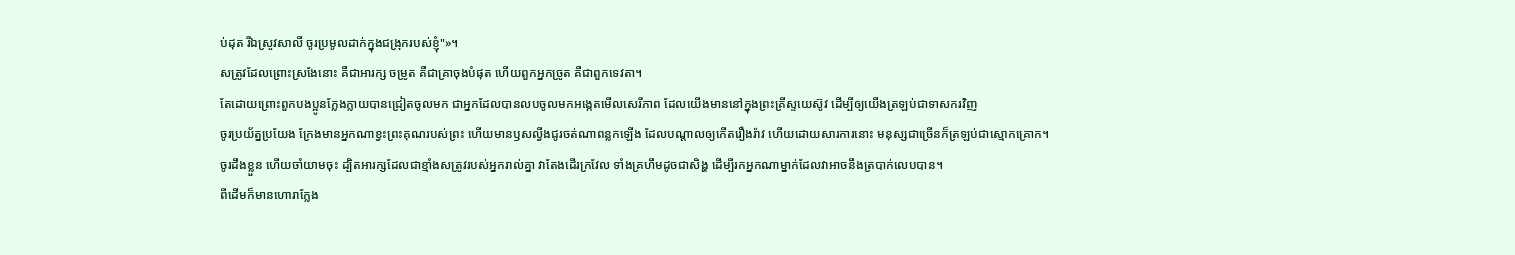ប់ដុត រីឯស្រូវសាលី ចូរប្រមូលដាក់ក្នុងជង្រុករបស់ខ្ញុំ"»។
សត្រូវដែលព្រោះស្រងែនោះ គឺជាអារក្ស ចម្រូត គឺជាគ្រាចុងបំផុត ហើយពួកអ្នកច្រូត គឺជាពួកទេវតា។
តែដោយព្រោះពួកបងប្អូនក្លែងក្លាយបានជ្រៀតចូលមក ជាអ្នកដែលបានលបចូលមកអង្កេតមើលសេរីភាព ដែលយើងមាននៅក្នុងព្រះគ្រីស្ទយេស៊ូវ ដើម្បីឲ្យយើងត្រឡប់ជាទាសករវិញ
ចូរប្រយ័ត្នប្រយែង ក្រែងមានអ្នកណាខ្វះព្រះគុណរបស់ព្រះ ហើយមានឫសល្វីងជូរចត់ណាពន្លកឡើង ដែលបណ្ដាលឲ្យកើតរឿងរ៉ាវ ហើយដោយសារការនោះ មនុស្សជាច្រើនក៏ត្រឡប់ជាស្មោកគ្រោក។
ចូរដឹងខ្លួន ហើយចាំយាមចុះ ដ្បិតអារក្សដែលជាខ្មាំងសត្រូវរបស់អ្នករាល់គ្នា វាតែងដើរក្រវែល ទាំងគ្រហឹមដូចជាសិង្ហ ដើម្បីរកអ្នកណាម្នាក់ដែលវាអាចនឹងត្របាក់លេបបាន។
ពីដើមក៏មានហោរាក្លែង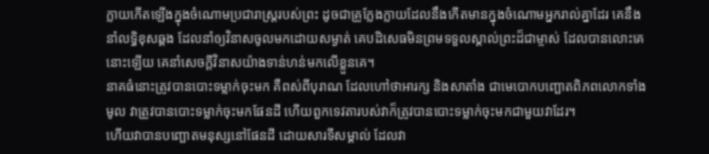ក្លាយកើតឡើងក្នុងចំណោមប្រជារាស្ត្ររបស់ព្រះ ដូចជាគ្រូក្លែងក្លាយដែលនឹងកើតមានក្នុងចំណោមអ្នករាល់គ្នាដែរ គេនឹងនាំលទ្ធិខុសឆ្គង ដែលនាំឲ្យវិនាសចូលមកដោយសម្ងាត់ គេបដិសេធមិនព្រមទទួលស្គាល់ព្រះដ៏ជាម្ចាស់ ដែលបានលោះគេនោះឡើយ គេនាំសេចក្ដីវិនាសយ៉ាងទាន់ហន់មកលើខ្លួនគេ។
នាគធំនោះត្រូវបានបោះទម្លាក់ចុះមក គឺពស់ពីបុរាណ ដែលហៅថាអារក្ស និងសាតាំង ជាមេបោកបញ្ឆោតពិភពលោកទាំងមូល វាត្រូវបានបោះទម្លាក់ចុះមកផែនដី ហើយពួកទេវតារបស់វាក៏ត្រូវបានបោះទម្លាក់ចុះមកជាមួយវាដែរ។
ហើយវាបានបញ្ឆោតមនុស្សនៅផែនដី ដោយសារទីសម្គាល់ ដែលវា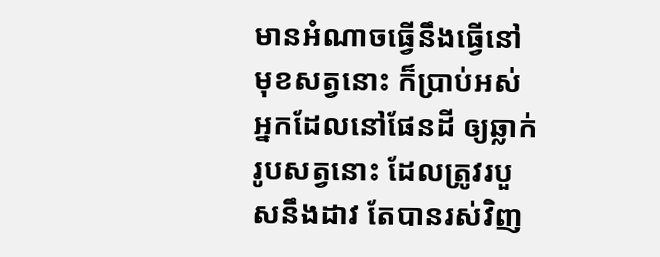មានអំណាចធ្វើនឹងធ្វើនៅមុខសត្វនោះ ក៏ប្រាប់អស់អ្នកដែលនៅផែនដី ឲ្យឆ្លាក់រូបសត្វនោះ ដែលត្រូវរបួសនឹងដាវ តែបានរស់វិញ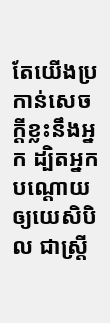តែយើងប្រកាន់សេចក្ដីខ្លះនឹងអ្នក ដ្បិតអ្នកបណ្តោយឲ្យយេសិបិល ជាស្ត្រី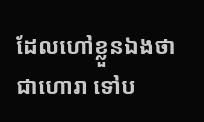ដែលហៅខ្លួនឯងថាជាហោរា ទៅប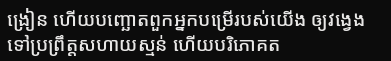ង្រៀន ហើយបញ្ឆោតពួកអ្នកបម្រើរបស់យើង ឲ្យវង្វេងទៅប្រព្រឹត្តសហាយស្មន់ ហើយបរិភោគត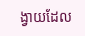ង្វាយដែល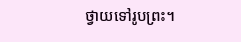ថ្វាយទៅរូបព្រះ។